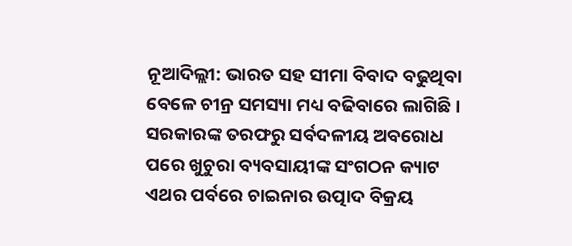ନୂଆଦିଲ୍ଲୀ: ଭାରତ ସହ ସୀମା ବିବାଦ ବଢୁଥିବା ବେଳେ ଚୀନ୍ର ସମସ୍ୟା ମଧ୍ୟ ବଢିବାରେ ଲାଗିଛି । ସରକାରଙ୍କ ତରଫରୁ ସର୍ବଦଳୀୟ ଅବରୋଧ ପରେ ଖୁଚୁରା ବ୍ୟବସାୟୀଙ୍କ ସଂଗଠନ କ୍ୟାଟ ଏଥର ପର୍ବରେ ଚାଇନାର ଉତ୍ପାଦ ବିକ୍ରୟ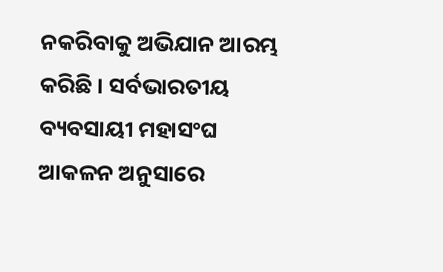ନକରିବାକୁ ଅଭିଯାନ ଆରମ୍ଭ କରିଛି । ସର୍ବଭାରତୀୟ ବ୍ୟବସାୟୀ ମହାସଂଘ ଆକଳନ ଅନୁସାରେ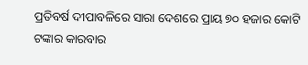ପ୍ରତିବର୍ଷ ଦୀପାବଳିରେ ସାରା ଦେଶରେ ପ୍ରାୟ ୭୦ ହଜାର କୋଟି ଟଙ୍କାର କାରବାର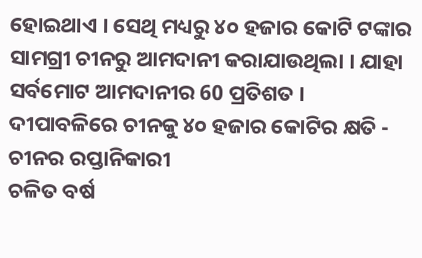ହୋଇଥାଏ । ସେଥି ମଧ୍ୟରୁ ୪୦ ହଜାର କୋଟି ଟଙ୍କାର ସାମଗ୍ରୀ ଚୀନରୁ ଆମଦାନୀ କରାଯାଉଥିଲା । ଯାହା ସର୍ବମୋଟ ଆମଦାନୀର 60 ପ୍ରତିଶତ ।
ଦୀପାବଳିରେ ଚୀନକୁ ୪୦ ହଜାର କୋଟିର କ୍ଷତି - ଚୀନର ରପ୍ତାନିକାରୀ
ଚଳିତ ବର୍ଷ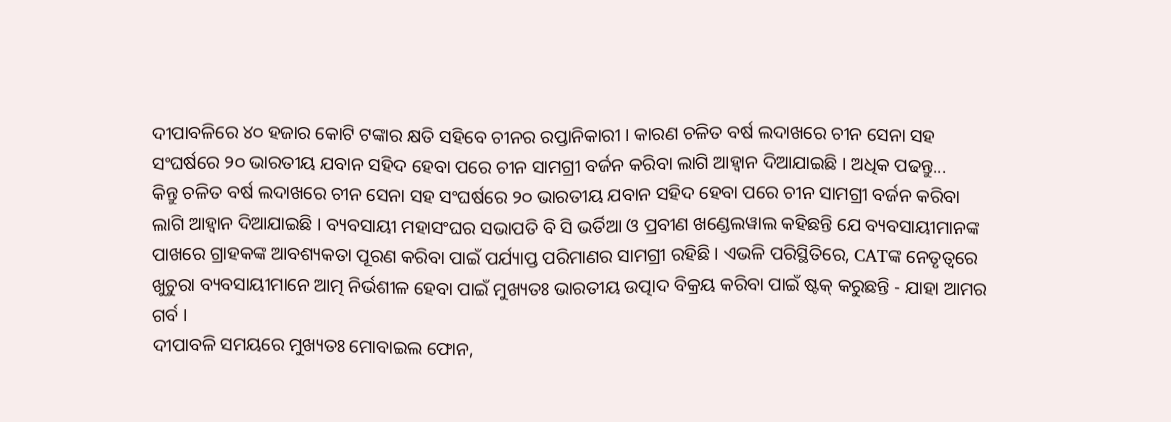ଦୀପାବଳିରେ ୪୦ ହଜାର କୋଟି ଟଙ୍କାର କ୍ଷତି ସହିବେ ଚୀନର ରପ୍ତାନିକାରୀ । କାରଣ ଚଳିତ ବର୍ଷ ଲଦାଖରେ ଚୀନ ସେନା ସହ ସଂଘର୍ଷରେ ୨୦ ଭାରତୀୟ ଯବାନ ସହିଦ ହେବା ପରେ ଚୀନ ସାମଗ୍ରୀ ବର୍ଜନ କରିବା ଲାଗି ଆହ୍ବାନ ଦିଆଯାଇଛି । ଅଧିକ ପଢନ୍ତୁ...
କିନ୍ତୁ ଚଳିତ ବର୍ଷ ଲଦାଖରେ ଚୀନ ସେନା ସହ ସଂଘର୍ଷରେ ୨୦ ଭାରତୀୟ ଯବାନ ସହିଦ ହେବା ପରେ ଚୀନ ସାମଗ୍ରୀ ବର୍ଜନ କରିବା ଲାଗି ଆହ୍ବାନ ଦିଆଯାଇଛି । ବ୍ୟବସାୟୀ ମହାସଂଘର ସଭାପତି ବି ସି ଭର୍ତିଆ ଓ ପ୍ରବୀଣ ଖଣ୍ଡେଲୱାଲ କହିଛନ୍ତି ଯେ ବ୍ୟବସାୟୀମାନଙ୍କ ପାଖରେ ଗ୍ରାହକଙ୍କ ଆବଶ୍ୟକତା ପୂରଣ କରିବା ପାଇଁ ପର୍ଯ୍ୟାପ୍ତ ପରିମାଣର ସାମଗ୍ରୀ ରହିଛି । ଏଭଳି ପରିସ୍ଥିତିରେ, CATଙ୍କ ନେତୃତ୍ବରେ ଖୁଚୁରା ବ୍ୟବସାୟୀମାନେ ଆତ୍ମ ନିର୍ଭଶୀଳ ହେବା ପାଇଁ ମୁଖ୍ୟତଃ ଭାରତୀୟ ଉତ୍ପାଦ ବିକ୍ରୟ କରିବା ପାଇଁ ଷ୍ଟକ୍ କରୁଛନ୍ତି - ଯାହା ଆମର ଗର୍ବ ।
ଦୀପାବଳି ସମୟରେ ମୁଖ୍ୟତଃ ମୋବାଇଲ ଫୋନ,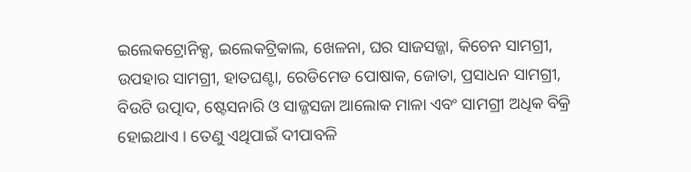ଇଲେକଟ୍ରୋନିକ୍ସ, ଇଲେକଟ୍ରିକାଲ, ଖେଳନା, ଘର ସାଜସଜ୍ଜା, କିଚେନ ସାମଗ୍ରୀ, ଉପହାର ସାମଗ୍ରୀ, ହାତଘଣ୍ଟା, ରେଡିମେଡ ପୋଷାକ, ଜୋତା, ପ୍ରସାଧନ ସାମଗ୍ରୀ, ବିଉଟି ଉତ୍ପାଦ, ଷ୍ଟେସନାରି ଓ ସାଜ୍ଜସଜା ଆଲୋକ ମାଳା ଏବଂ ସାମଗ୍ରୀ ଅଧିକ ବିକ୍ରି ହୋଇଥାଏ । ତେଣୁ ଏଥିପାଇଁ ଦୀପାବଳି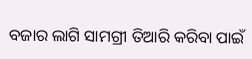ବଜାର ଲାଗି ସାମଗ୍ରୀ ତିଆରି କରିବା ପାଇଁ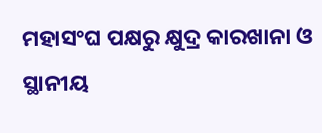ମହାସଂଘ ପକ୍ଷରୁ କ୍ଷୁଦ୍ର କାରଖାନା ଓ ସ୍ଥାନୀୟ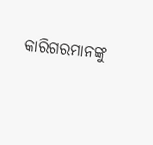କାରିଗରମାନଙ୍କୁ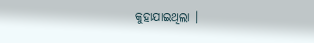କୁହାଯାଇଥିଲା ।